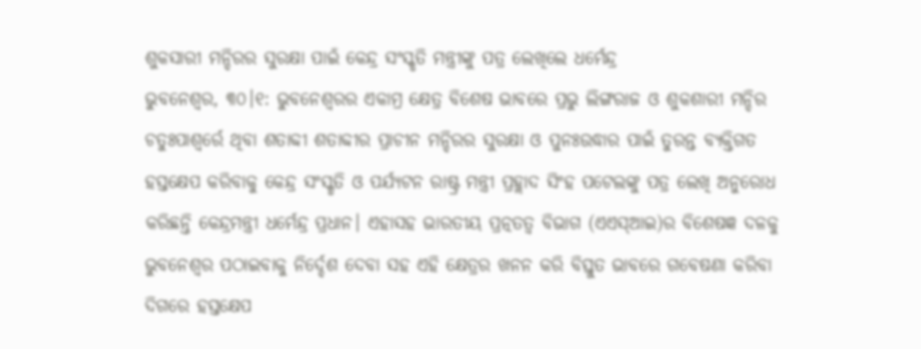ଶୁକସାରୀ ମନ୍ଦିରର ସୁରକ୍ଷା ପାଇଁ କେନ୍ଦ୍ର ସଂସ୍କୃତି ମନ୍ତ୍ରୀଙ୍କୁ ପତ୍ର ଲେଖିଲେ ଧର୍ମେନ୍ଦ୍ର
ଭୁବନେଶ୍ବର, ୩୦।୧: ଭୁବନେଶ୍ୱରର ଏକାମ୍ର କ୍ଷେତ୍ର ବିଶେଷ ଭାବରେ ପ୍ରଭୁ ଲିଙ୍ଗରାଜ ଓ ଶୁକଶାରୀ ମନ୍ଦିର ଚତୁଃପାଶ୍ୱର୍ରେ ଥିବା ଶତାବ୍ଦୀ ଶତାବ୍ଦୀର ପ୍ରାଚୀନ ମନ୍ଦିରର ସୁରକ୍ଷା ଓ ପୁନଃଉଦ୍ଧାର ପାଇଁ ତୁରନ୍ତ ବ୍ୟକ୍ତିଗତ ହସ୍ତକ୍ଷେପ କରିବାକୁ କେନ୍ଦ୍ର ସଂସ୍କୃତି ଓ ପର୍ଯ୍ୟଟନ ରାଷ୍ଟ୍ର ମନ୍ତ୍ରୀ ପ୍ରହ୍ଲାଦ ସିଂହ ପଟେଲଙ୍କୁ ପତ୍ର ଲେଖି ଅନୁରୋଧ କରିଛନ୍ତି କେନ୍ଦ୍ରମନ୍ତ୍ରୀ ଧର୍ମେନ୍ଦ୍ର ପ୍ରଧାନ। ଏହାସହ ଭାରତୀୟ ପ୍ରତ୍ନତତ୍ୱ ବିଭାଗ (ଏଏସ୍ଆଇ)ର ବିଶେଷଜ୍ଞ ଦଳକୁ ଭୁବନେଶ୍ୱର ପଠାଇବାକୁ ନିର୍ଦ୍ଦେଶ ଦେବା ସହ ଏହି କ୍ଷେତ୍ରର ଖନନ କରି ବିସ୍ତୁତ ଭାବରେ ଗବେଷଣା କରିବା ଦିଗରେ ହସ୍ତକ୍ଷେପ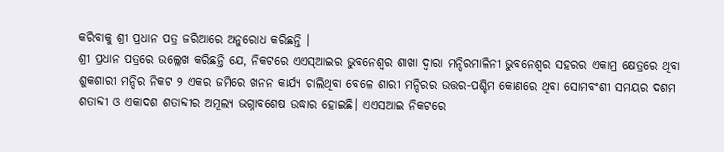କରିବାକୁ ଶ୍ରୀ ପ୍ରଧାନ ପତ୍ର ଜରିଆରେ ଅନୁରୋଧ କରିଛନ୍ତି ।
ଶ୍ରୀ ପ୍ରଧାନ ପତ୍ରରେ ଉଲ୍ଲେଖ କରିଛନ୍ତି ଯେ, ନିକଟରେ ଏଏସ୍ଆଇର ଭୁବନେଶ୍ୱର ଶାଖା ଦ୍ୱାରା ମନ୍ଦିରମାଳିନୀ ଭୁବନେଶ୍ୱର ସହରର ଏକାମ୍ର କ୍ଷେତ୍ରରେ ଥିବା ଶୁକଶାରୀ ମନ୍ଦିର ନିକଟ ୨ ଏକର ଜମିରେ ଖନନ କାର୍ଯ୍ୟ ଚାଲିଥିବା ବେଳେ ଶାରୀ ମନ୍ଦିରର ଉତ୍ତର-ପଶ୍ଚିମ କୋଣରେ ଥିବା ସୋମବଂଶୀ ସମୟର ଦଶମ ଶତାବ୍ଦୀ ଓ ଏକାଦଶ ଶତାବ୍ଦୀର ଅମୂଲ୍ୟ ଭଗ୍ନାବଶେଷ ଉଦ୍ଧାର ହୋଇଛି। ଏଏସଆଇ ନିକଟରେ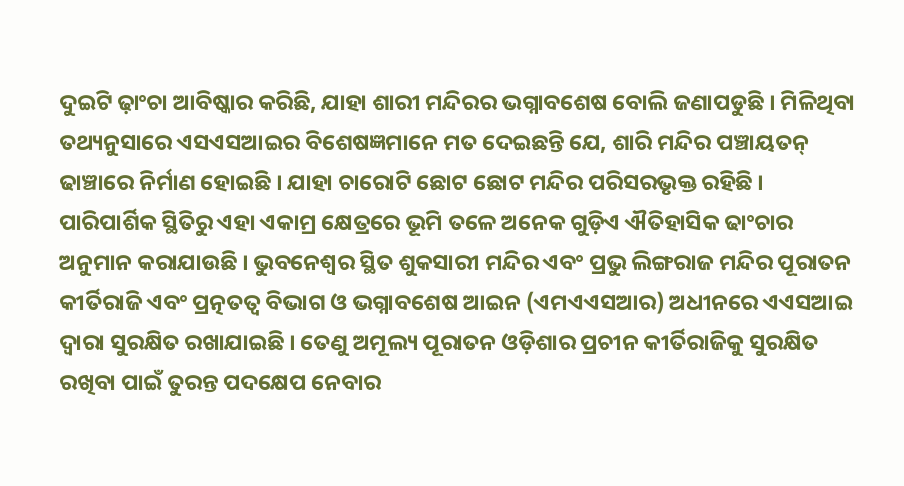ଦୁଇଟି ଢ଼ାଂଚା ଆବିଷ୍କାର କରିଛି, ଯାହା ଶାରୀ ମନ୍ଦିରର ଭଗ୍ନାବଶେଷ ବୋଲି ଜଣାପଡୁଛି । ମିଳିଥିବା ତଥ୍ୟନୁସାରେ ଏସଏସଆଇର ବିଶେଷଜ୍ଞମାନେ ମତ ଦେଇଛନ୍ତି ଯେ, ଶାରି ମନ୍ଦିର ପଞ୍ଚାୟତନ୍ ଢାଞ୍ଚାରେ ନିର୍ମାଣ ହୋଇଛି । ଯାହା ଚାରୋଟି ଛୋଟ ଛୋଟ ମନ୍ଦିର ପରିସରଭୃକ୍ତ ରହିଛି । ପାରିପାର୍ଶିକ ସ୍ଥିତିରୁ ଏହା ଏକାମ୍ର କ୍ଷେତ୍ରରେ ଭୂମି ତଳେ ଅନେକ ଗୁଡ଼ିଏ ଐତିହାସିକ ଢାଂଚାର ଅନୁମାନ କରାଯାଉଛି । ଭୁବନେଶ୍ୱର ସ୍ଥିତ ଶୁକସାରୀ ମନ୍ଦିର ଏବଂ ପ୍ରଭୁ ଲିଙ୍ଗରାଜ ମନ୍ଦିର ପୂରାତନ କୀର୍ତିରାଜି ଏବଂ ପ୍ରତ୍ନତତ୍ୱ ବିଭାଗ ଓ ଭଗ୍ନାବଶେଷ ଆଇନ (ଏମଏଏସଆର) ଅଧୀନରେ ଏଏସଆଇ ଦ୍ୱାରା ସୁରକ୍ଷିତ ରଖାଯାଇଛି । ତେଣୁ ଅମୂଲ୍ୟ ପୂରାତନ ଓଡ଼ିଶାର ପ୍ରଚୀନ କୀର୍ତିରାଜିକୁ ସୁରକ୍ଷିତ ରଖିବା ପାଇଁ ତୁରନ୍ତ ପଦକ୍ଷେପ ନେବାର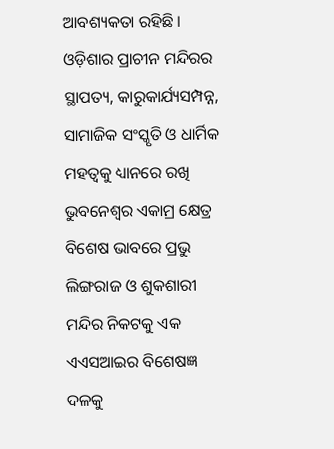ଆବଶ୍ୟକତା ରହିଛି ।
ଓଡ଼ିଶାର ପ୍ରାଚୀନ ମନ୍ଦିରର ସ୍ଥାପତ୍ୟ, କାରୁକାର୍ଯ୍ୟସମ୍ପନ୍ନ, ସାମାଜିକ ସଂସ୍କୃତି ଓ ଧାର୍ମିକ ମହତ୍ୱକୁ ଧ୍ୟାନରେ ରଖି ଭୁବନେଶ୍ୱର ଏକାମ୍ର କ୍ଷେତ୍ର ବିଶେଷ ଭାବରେ ପ୍ରଭୁ ଲିଙ୍ଗରାଜ ଓ ଶୁକଶାରୀ ମନ୍ଦିର ନିକଟକୁ ଏକ ଏଏସଆଇର ବିଶେଷଜ୍ଞ ଦଳକୁ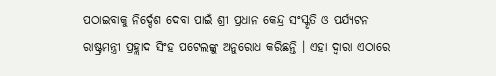ପଠାଇବାକୁ ନିର୍ଦ୍ଦେଶ ଦେବା ପାଇଁ ଶ୍ରୀ ପ୍ରଧାନ କେନ୍ଦ୍ର ସଂସ୍କୃତି ଓ ପର୍ଯ୍ୟଟନ ରାଷ୍ଟ୍ରମନ୍ତ୍ରୀ ପ୍ରହ୍ଲାଦ ସିଂହ ପଟେଲଙ୍କୁ ଅନୁରୋଧ କରିଛନ୍ତି । ଏହା ଦ୍ୱାରା ଏଠାରେ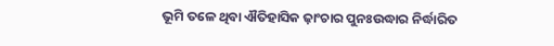ଭୂମି ତଳେ ଥିବା ଐତିହାସିକ ଢ଼ାଂଚାର ପୁନଃଉଦ୍ଧାର ନିର୍ଦ୍ଧାରିତ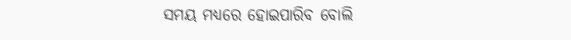ସମୟ ମଧ୍ୟରେ ହୋଇପାରିବ ବୋଲି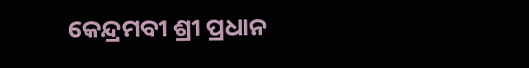କେନ୍ଦ୍ରମବୀ ଶ୍ରୀ ପ୍ରଧାନ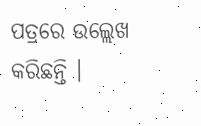ପତ୍ରରେ ଉଲ୍ଲେଖ କରିଛନ୍ତି ।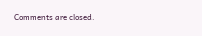Comments are closed.